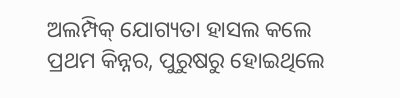ଅଲମ୍ପିକ୍ ଯୋଗ୍ୟତା ହାସଲ କଲେ ପ୍ରଥମ କିନ୍ନର, ପୁରୁଷରୁ ହୋଇଥିଲେ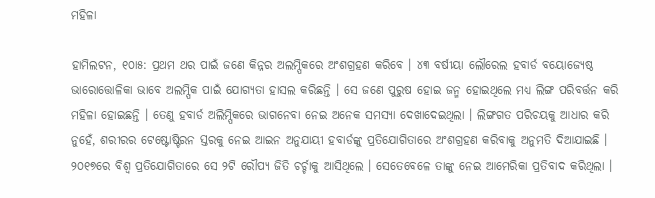ମହିଳା

ହାମିଲଟନ, ୧୦ା୫: ପ୍ରଥମ ଥର ପାଇଁ ଜଣେ କିନ୍ନର ଅଲମ୍ପିକରେ ଅଂଶଗ୍ରହଣ କରିବେ । ୪୩ ବର୍ଷୀୟା ଲୌରେଲ ହବାର୍ଡ ବୟୋଜ୍ୟେଷ୍ଠ ଭାରୋତ୍ତୋଳିକା ଭାବେ ଅଲମ୍ପିକ ପାଇଁ ଯୋଗ୍ୟତା ହାସଲ କରିଛନ୍ତି । ସେ ଜଣେ ପୁରୁଷ ହୋଇ ଜନ୍ମ ହୋଇଥିଲେ ମଧ୍ୟ ଲିଙ୍ଗ ପରିବର୍ତ୍ତନ କରି ମହିଳା ହୋଇଛନ୍ତି । ତେଣୁ ହବାର୍ଡ ଅଲିମ୍ପିକରେ ଭାଗନେବା ନେଇ ଅନେକ ସମସ୍ୟା ଦେଖାଦେଇଥିଲା । ଲିଙ୍ଗଗତ ପରିଚୟକୁ ଆଧାର କରି ନୁହେଁ, ଶରୀରର ଟେଷ୍ଟୋଷ୍ଟିରନ ସ୍ତରକୁ ନେଇ ଆଇନ ଅନୁଯାୟୀ ହବାର୍ଡଙ୍କୁ ପ୍ରତିଯୋଗିତାରେ ଅଂଶଗ୍ରହଣ କରିବାକୁ ଅନୁମତି ଦିଆଯାଇଛି । ୨୦୧୭ରେ ବିଶ୍ୱ ପ୍ରତିଯୋଗିତାରେ ସେ ୨ଟି ରୌପ୍ୟ ଜିତି ଚର୍ଚ୍ଚାକୁ ଆସିଥିଲେ । ସେତେବେଳେ ତାଙ୍କୁ ନେଇ ଆମେରିକା ପ୍ରତିବାଦ କରିଥିଲା ।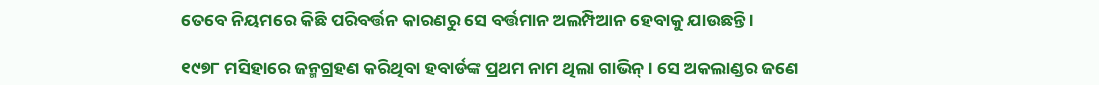ତେବେ ନିୟମରେ କିଛି ପରିବର୍ତ୍ତନ କାରଣରୁ ସେ ବର୍ତ୍ତମାନ ଅଲମ୍ପିଆନ ହେବାକୁ ଯାଉଛନ୍ତି ।

୧୯୭୮ ମସିହାରେ ଜନ୍ମଗ୍ରହଣ କରିଥିବା ହବାର୍ଡଙ୍କ ପ୍ରଥମ ନାମ ଥିଲା ଗାଭିନ୍ । ସେ ଅକଲାଣ୍ଡର ଜଣେ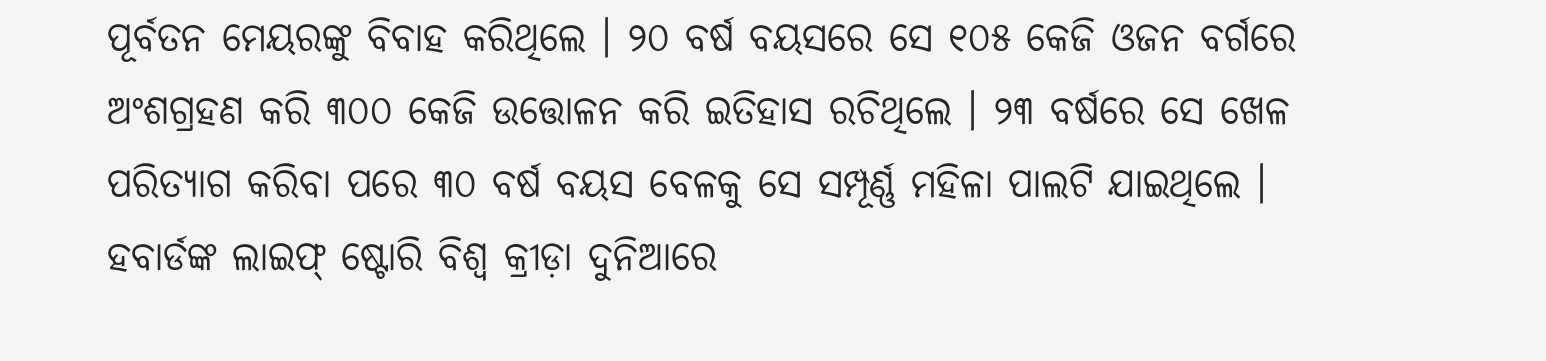ପୂର୍ବତନ ମେୟରଙ୍କୁ ବିବାହ କରିଥିଲେ । ୨୦ ବର୍ଷ ବୟସରେ ସେ ୧୦୫ କେଜି ଓଜନ ବର୍ଗରେ ଅଂଶଗ୍ରହଣ କରି ୩୦୦ କେଜି ଉତ୍ତୋଳନ କରି ଇତିହାସ ରଚିଥିଲେ । ୨୩ ବର୍ଷରେ ସେ ଖେଳ ପରିତ୍ୟାଗ କରିବା ପରେ ୩୦ ବର୍ଷ ବୟସ ବେଳକୁ ସେ ସମ୍ପୂର୍ଣ୍ଣ ମହିଳା ପାଲଟି ଯାଇଥିଲେ । ହବାର୍ଡଙ୍କ ଲାଇଫ୍ ଷ୍ଟୋରି ବିଶ୍ୱ କ୍ରୀଡ଼ା ଦୁନିଆରେ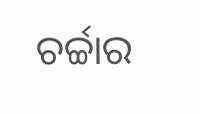ଚର୍ଚ୍ଚାର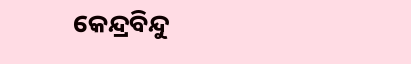କେନ୍ଦ୍ରବିନ୍ଦୁ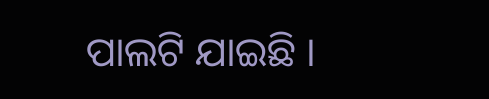ପାଲଟି ଯାଇଛି ।